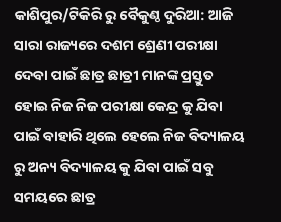କାଶିପୁର/ଟିକିରି ରୁ ବୈକୁଣ୍ଠ ଦୁରିଆ: ଆଜି ସାରା ରାଜ୍ୟରେ ଦଶମ ଶ୍ରେଣୀ ପରୀକ୍ଷା ଦେବା ପାଇଁ ଛାତ୍ର ଛାତ୍ରୀ ମାନଙ୍କ ପ୍ରସ୍ତୁତ ହୋଇ ନିଜ ନିଜ ପରୀକ୍ଷା କେନ୍ଦ୍ର କୁ ଯିବା ପାଇଁ ବାହାରି ଥିଲେ ହେଲେ ନିଜ ବିଦ୍ୟାଳୟ ରୁ ଅନ୍ୟ ବିଦ୍ୟାଳୟ କୁ ଯିବା ପାଇଁ ସବୁ ସମୟରେ ଛାତ୍ର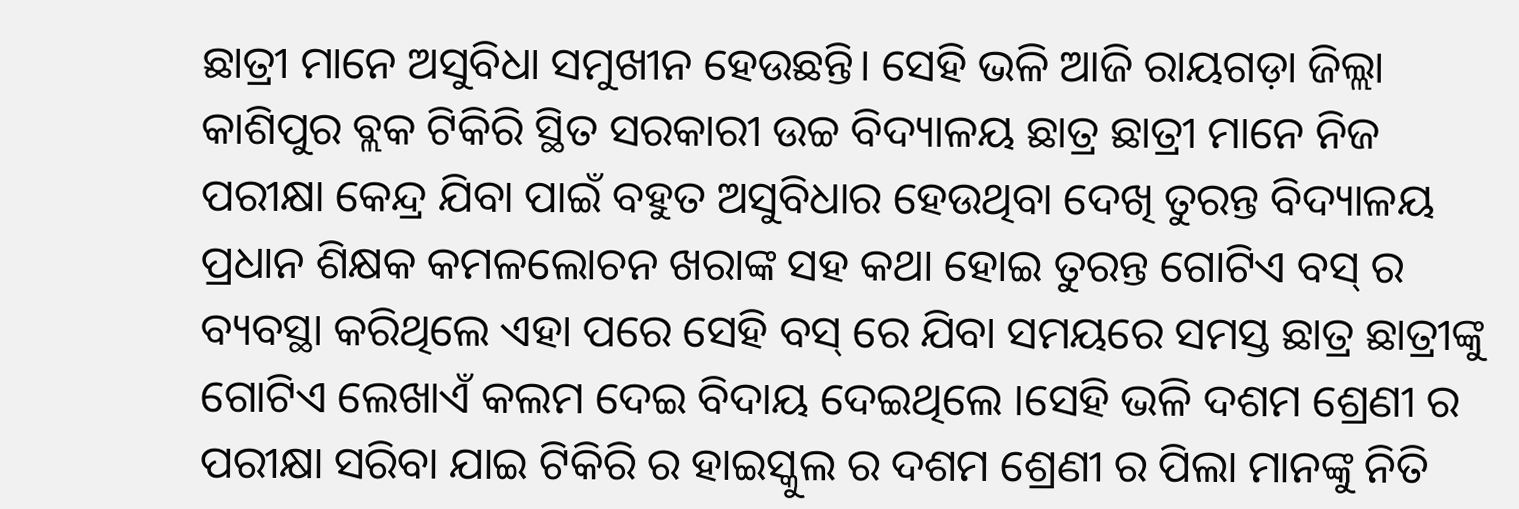ଛାତ୍ରୀ ମାନେ ଅସୁବିଧା ସମୁଖୀନ ହେଉଛନ୍ତି। ସେହି ଭଳି ଆଜି ରାୟଗଡ଼ା ଜିଲ୍ଲା କାଶିପୁର ବ୍ଲକ ଟିକିରି ସ୍ଥିତ ସରକାରୀ ଉଚ୍ଚ ବିଦ୍ୟାଳୟ ଛାତ୍ର ଛାତ୍ରୀ ମାନେ ନିଜ ପରୀକ୍ଷା କେନ୍ଦ୍ର ଯିବା ପାଇଁ ବହୁତ ଅସୁବିଧାର ହେଉଥିବା ଦେଖି ତୁରନ୍ତ ବିଦ୍ୟାଳୟ ପ୍ରଧାନ ଶିକ୍ଷକ କମଳଲୋଚନ ଖରାଙ୍କ ସହ କଥା ହୋଇ ତୁରନ୍ତ ଗୋଟିଏ ବସ୍ ର ବ୍ୟବସ୍ଥା କରିଥିଲେ ଏହା ପରେ ସେହି ବସ୍ ରେ ଯିବା ସମୟରେ ସମସ୍ତ ଛାତ୍ର ଛାତ୍ରୀଙ୍କୁ ଗୋଟିଏ ଲେଖାଏଁ କଲମ ଦେଇ ବିଦାୟ ଦେଇଥିଲେ ।ସେହି ଭଳି ଦଶମ ଶ୍ରେଣୀ ର ପରୀକ୍ଷା ସରିବା ଯାଇ ଟିକିରି ର ହାଇସ୍କୁଲ ର ଦଶମ ଶ୍ରେଣୀ ର ପିଲା ମାନଙ୍କୁ ନିତି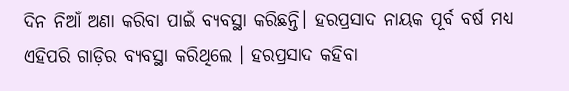ଦିନ ନିଆଁ ଅଣା କରିବା ପାଇଁ ବ୍ୟବସ୍ଥା କରିଛନ୍ତି। ହରପ୍ରସାଦ ନାୟକ ପୂର୍ବ ବର୍ଷ ମଧ୍ୟ ଏହିପରି ଗାଡ଼ିର ବ୍ୟବସ୍ଥା କରିଥିଲେ । ହରପ୍ରସାଦ କହିବା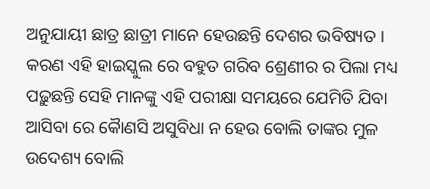ଅନୁଯାୟୀ ଛାତ୍ର ଛାତ୍ରୀ ମାନେ ହେଉଛନ୍ତି ଦେଶର ଭବିଷ୍ୟତ । କରଣ ଏହି ହାଇସ୍କୁଲ ରେ ବହୁତ ଗରିବ ଶ୍ରେଣୀର ର ପିଲା ମଧ୍ୟ ପଢ଼ୁଛନ୍ତି ସେହି ମାନଙ୍କୁ ଏହି ପରୀକ୍ଷା ସମୟରେ ଯେମିତି ଯିବା ଆସିବା ରେ କୈାଣସି ଅସୁବିଧା ନ ହେଉ ବୋଲି ତାଙ୍କର ମୁଳ ଉଦେଶ୍ୟ ବୋଲି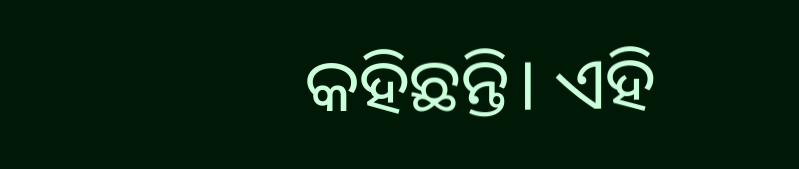କହିଛନ୍ତି। ଏହି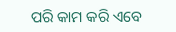ପରି କାମ କରି ଏବେ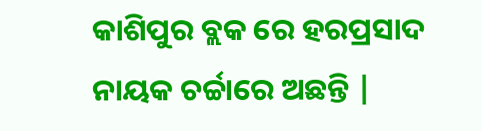କାଶିପୁର ବ୍ଲକ ରେ ହରପ୍ରସାଦ ନାୟକ ଚର୍ଚ୍ଚାରେ ଅଛନ୍ତି |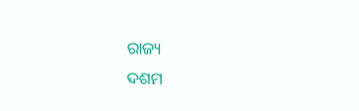ରାଜ୍ୟ
ଦଶମ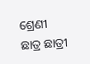ଶ୍ରେଣୀ ଛାତ୍ର ଛାତ୍ରୀ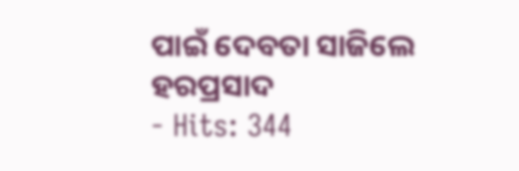ପାଇଁ ଦେବତା ସାଜିଲେ ହରପ୍ରସାଦ
- Hits: 344